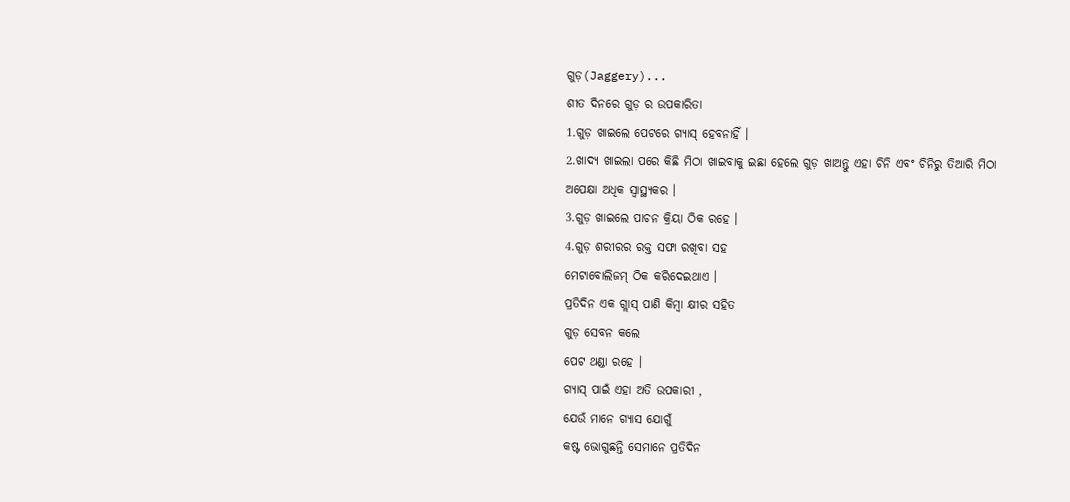ଗୁଡ଼(Jaggery)...
ଶୀତ ଦିନରେ ଗୁଡ଼ ର ଉପକାରିତା
1.ଗୁଡ଼ ଖାଇଲେ ପେଟରେ ଗ୍ଯାସ୍ ହେବନାହିଁ ।
2.ଖାଦ୍ୟ ଖାଇଲା ପରେ କିଛି ମିଠା ଖାଇବାକୁ ଇଛା ହେଲେ ଗୁଡ଼ ଖାଅନ୍ତୁ ଏହା ଚିନି ଏବଂ ଚିନିରୁ ତିଆରି ମିଠା ଅପେକ୍ଷା ଅଧିକ ସ୍ବାସ୍ଥ୍ୟକର ।
3.ଗୁଡ଼ ଖାଇଲେ ପାଚନ କ୍ରିୟା ଠିକ ରହେ ।
4.ଗୁଡ଼ ଶରୀରର ରକ୍ତ ସଫା ରଖିବା ସହ
ମେଟାବୋଲିଜମ୍ ଠିକ କରିଦେଇଥାଏ ।
ପ୍ରତିଦିନ ଏକ ଗ୍ଲାସ୍ ପାଣି କିମ୍ବା କ୍ଷୀର ସହିତ
ଗୁଡ଼ ସେବନ କଲେ
ପେଟ ଥଣ୍ଡା ରହେ ।
ଗ୍ଯାସ୍ ପାଇଁ ଏହା ଅତି ଉପକାରୀ ,
ଯେଉଁ ମାନେ ଗ୍ଯାସ ଯୋଗୁଁ
କଷ୍ଟ ଭୋଗୁଛନ୍ତି ସେମାନେ ପ୍ରତିଦିନ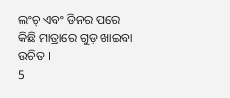ଲଂଚ୍ ଏବଂ ଡିନର ପରେ
କିଛି ମାତ୍ରାରେ ଗୁଡ଼ ଖାଇବା ଉଚିତ ।
5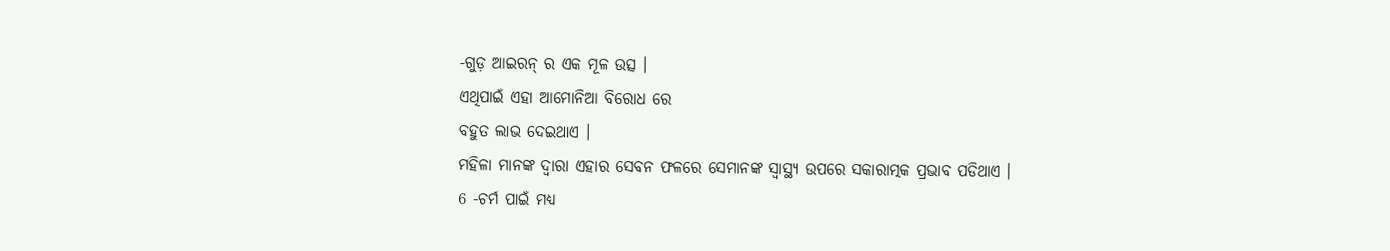-ଗୁଡ଼ ଆଇରନ୍ ର ଏକ ମୂଳ ଉତ୍ସ ।
ଏଥିପାଇଁ ଏହା ଆମୋନିଆ ବିରୋଧ ରେ
ବହୁତ ଲାଭ ଦେଇଥାଏ ।
ମହିଳା ମାନଙ୍କ ଦ୍ବାରା ଏହାର ସେବନ ଫଳରେ ସେମାନଙ୍କ ସ୍ବାସ୍ଥ୍ୟ ଉପରେ ସକାରାତ୍ମକ ପ୍ରଭାବ ପଡିଥାଏ ।
6 -ଚର୍ମ ପାଇଁ ମଧ୍ଯ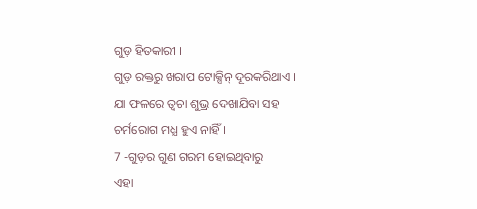ଗୁଡ଼ ହିତକାରୀ ।
ଗୁଡ଼ ରକ୍ତରୁ ଖରାପ ଟୋକ୍ସିନ୍ ଦୂରକରିଥାଏ ।
ଯା ଫଳରେ ତ୍ବଚା ଶୁଭ୍ର ଦେଖାଯିବା ସହ
ଚର୍ମରୋଗ ମଧ୍ଯ ହୁଏ ନାହିଁ ।
7 -ଗୁଡ଼ର ଗୁଣ ଗରମ ହୋଇଥିବାରୁ
ଏହା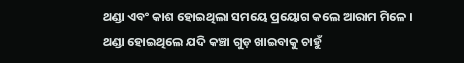ଥଣ୍ଡା ଏବଂ କାଶ ହୋଇଥିଲା ସମୟେ ପ୍ରୟୋଗ କଲେ ଆରାମ ମିଳେ ।
ଥଣ୍ଡା ହୋଇଥିଲେ ଯଦି କଞ୍ଚା ଗୁଡ଼ ଖାଇବାକୁ ଚାହୁଁ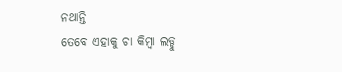ନଥାନ୍ତି
ତେବେ ଏହାକୁ ଚା କିମ୍ବା ଲଡ୍ଡୁ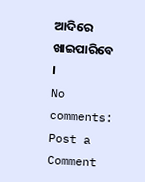ଆଦିରେ ଖାଇପାରିବେ ।
No comments:
Post a Comment